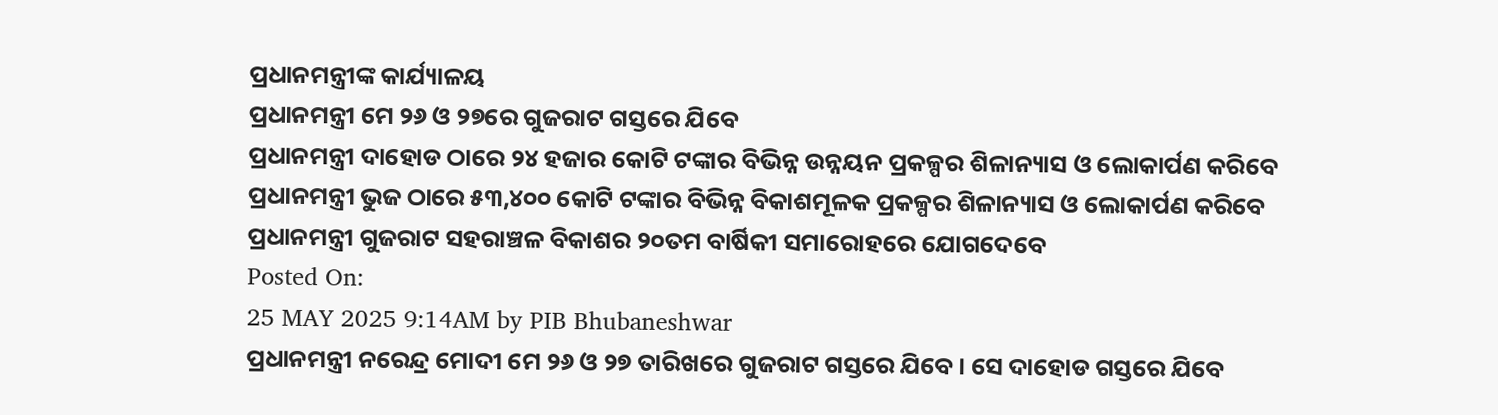ପ୍ରଧାନମନ୍ତ୍ରୀଙ୍କ କାର୍ଯ୍ୟାଳୟ
ପ୍ରଧାନମନ୍ତ୍ରୀ ମେ ୨୬ ଓ ୨୭ରେ ଗୁଜରାଟ ଗସ୍ତରେ ଯିବେ
ପ୍ରଧାନମନ୍ତ୍ରୀ ଦାହୋଡ ଠାରେ ୨୪ ହଜାର କୋଟି ଟଙ୍କାର ବିଭିନ୍ନ ଉନ୍ନୟନ ପ୍ରକଳ୍ପର ଶିଳାନ୍ୟାସ ଓ ଲୋକାର୍ପଣ କରିବେ
ପ୍ରଧାନମନ୍ତ୍ରୀ ଭୁଜ ଠାରେ ୫୩,୪୦୦ କୋଟି ଟଙ୍କାର ବିଭିନ୍ନ ବିକାଶମୂଳକ ପ୍ରକଳ୍ପର ଶିଳାନ୍ୟାସ ଓ ଲୋକାର୍ପଣ କରିବେ
ପ୍ରଧାନମନ୍ତ୍ରୀ ଗୁଜରାଟ ସହରାଞ୍ଚଳ ବିକାଶର ୨୦ତମ ବାର୍ଷିକୀ ସମାରୋହରେ ଯୋଗଦେବେ
Posted On:
25 MAY 2025 9:14AM by PIB Bhubaneshwar
ପ୍ରଧାନମନ୍ତ୍ରୀ ନରେନ୍ଦ୍ର ମୋଦୀ ମେ ୨୬ ଓ ୨୭ ତାରିଖରେ ଗୁଜରାଟ ଗସ୍ତରେ ଯିବେ । ସେ ଦାହୋଡ ଗସ୍ତରେ ଯିବେ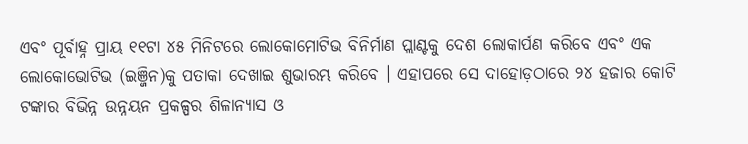ଏବଂ ପୂର୍ବାହ୍ନ ପ୍ରାୟ ୧୧ଟା ୪୫ ମିନିଟରେ ଲୋକୋମୋଟିଭ ବିନିର୍ମାଣ ପ୍ଲାଣ୍ଟକୁ ଦେଶ ଲୋକାର୍ପଣ କରିବେ ଏବଂ ଏକ ଲୋକୋଭୋଟିଭ (ଇଞ୍ଜିନ)କୁ ପତାକା ଦେଖାଇ ଶୁଭାରମ୍ଭ କରିବେ । ଏହାପରେ ସେ ଦାହୋଡ଼ଠାରେ ୨୪ ହଜାର କୋଟି ଟଙ୍କାର ବିଭିନ୍ନ ଉନ୍ନୟନ ପ୍ରକଳ୍ପର ଶିଳାନ୍ୟାସ ଓ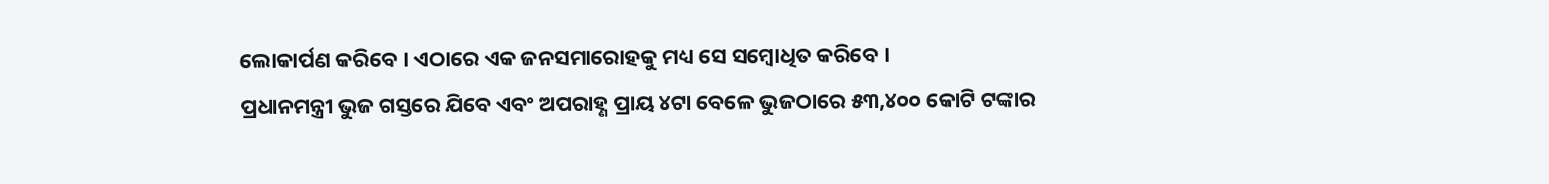ଲୋକାର୍ପଣ କରିବେ । ଏଠାରେ ଏକ ଜନସମାରୋହକୁ ମଧ୍ୟ ସେ ସମ୍ବୋଧିତ କରିବେ ।
ପ୍ରଧାନମନ୍ତ୍ରୀ ଭୁଜ ଗସ୍ତରେ ଯିବେ ଏବଂ ଅପରାହ୍ଣ ପ୍ରାୟ ୪ଟା ବେଳେ ଭୁଜଠାରେ ୫୩,୪୦୦ କୋଟି ଟଙ୍କାର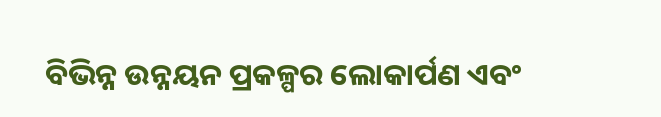ବିଭିନ୍ନ ଉନ୍ନୟନ ପ୍ରକଳ୍ପର ଲୋକାର୍ପଣ ଏବଂ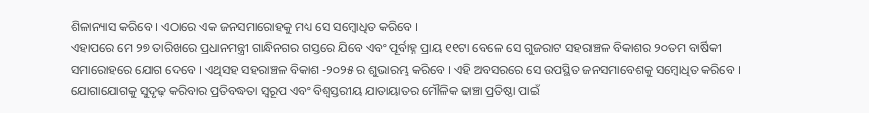ଶିଳାନ୍ୟାସ କରିବେ । ଏଠାରେ ଏକ ଜନସମାରୋହକୁ ମଧ୍ୟ ସେ ସମ୍ବୋଧିତ କରିବେ ।
ଏହାପରେ ମେ ୨୭ ତାରିଖରେ ପ୍ରଧାନମନ୍ତ୍ରୀ ଗାନ୍ଧିନଗର ଗସ୍ତରେ ଯିବେ ଏବଂ ପୂର୍ବାହ୍ନ ପ୍ରାୟ ୧୧ଟା ବେଳେ ସେ ଗୁଜରାଟ ସହରାଞ୍ଚଳ ବିକାଶର ୨୦ତମ ବାର୍ଷିକୀ ସମାରୋହରେ ଯୋଗ ଦେବେ । ଏଥିସହ ସହରାଞ୍ଚଳ ବିକାଶ -୨୦୨୫ ର ଶୁଭାରମ୍ଭ କରିବେ । ଏହି ଅବସରରେ ସେ ଉପସ୍ଥିତ ଜନସମାବେଶକୁ ସମ୍ବୋଧିତ କରିବେ ।
ଯୋଗାଯୋଗକୁ ସୁଦୃଢ଼ କରିବାର ପ୍ରତିବଦ୍ଧତା ସ୍ୱରୂପ ଏବଂ ବିଶ୍ୱସ୍ତରୀୟ ଯାତାୟାତର ମୌଳିକ ଢାଞ୍ଚା ପ୍ରତିଷ୍ଠା ପାଇଁ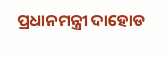ପ୍ରଧାନମନ୍ତ୍ରୀ ଦାହୋଡ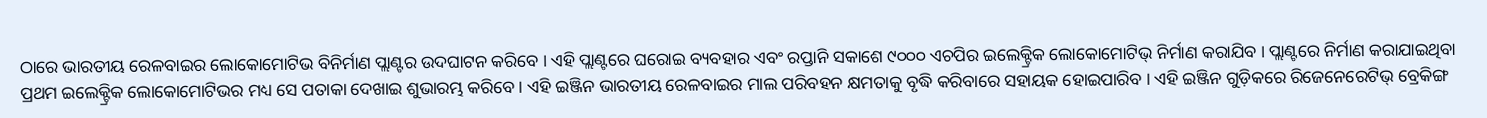ଠାରେ ଭାରତୀୟ ରେଳବାଇର ଲୋକୋମୋଟିଭ ବିନିର୍ମାଣ ପ୍ଲାଣ୍ଟର ଉଦଘାଟନ କରିବେ । ଏହି ପ୍ଲାଣ୍ଟରେ ଘରୋଇ ବ୍ୟବହାର ଏବଂ ରପ୍ତାନି ସକାଶେ ୯୦୦୦ ଏଚପିର ଇଲେକ୍ଟ୍ରିକ ଲୋକୋମୋଟିଭ୍ ନିର୍ମାଣ କରାଯିବ । ପ୍ଲାଣ୍ଟରେ ନିର୍ମାଣ କରାଯାଇଥିବା ପ୍ରଥମ ଇଲେକ୍ଟ୍ରିକ ଲୋକୋମୋଟିଭର ମଧ୍ୟ ସେ ପତାକା ଦେଖାଇ ଶୁଭାରମ୍ଭ କରିବେ । ଏହି ଇଞ୍ଜିନ ଭାରତୀୟ ରେଳବାଇର ମାଲ ପରିବହନ କ୍ଷମତାକୁ ବୃଦ୍ଧି କରିବାରେ ସହାୟକ ହୋଇପାରିବ । ଏହି ଇଞ୍ଜିନ ଗୁଡ଼ିକରେ ରିଜେନେରେଟିଭ୍ ବ୍ରେକିଙ୍ଗ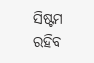ସିଷ୍ଟମ ରହିବ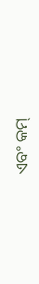ଏବଂ କମ୍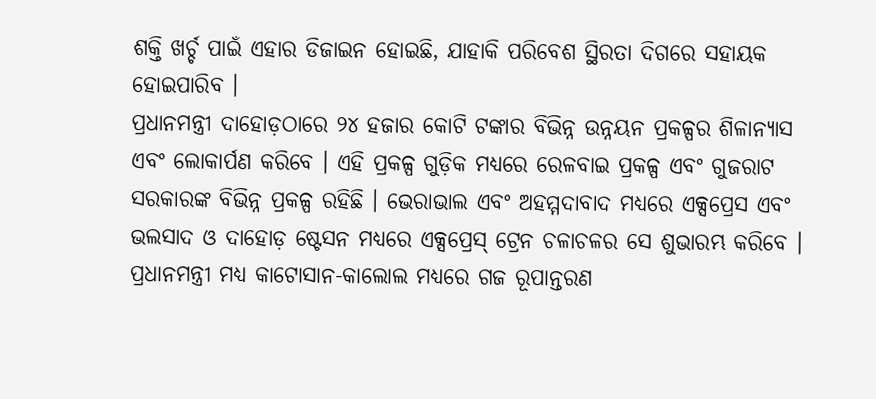ଶକ୍ତି ଖର୍ଚ୍ଚ ପାଇଁ ଏହାର ଡିଜାଇନ ହୋଇଛି, ଯାହାକି ପରିବେଶ ସ୍ଥିରତା ଦିଗରେ ସହାୟକ ହୋଇପାରିବ ।
ପ୍ରଧାନମନ୍ତ୍ରୀ ଦାହୋଡ଼ଠାରେ ୨୪ ହଜାର କୋଟି ଟଙ୍କାର ବିଭିନ୍ନ ଉନ୍ନୟନ ପ୍ରକଳ୍ପର ଶିଳାନ୍ୟାସ ଏବଂ ଲୋକାର୍ପଣ କରିବେ । ଏହି ପ୍ରକଳ୍ପ ଗୁଡ଼ିକ ମଧ୍ୟରେ ରେଳବାଇ ପ୍ରକଳ୍ପ ଏବଂ ଗୁଜରାଟ ସରକାରଙ୍କ ବିଭିନ୍ନ ପ୍ରକଳ୍ପ ରହିଛି । ଭେରାଭାଲ ଏବଂ ଅହମ୍ମଦାବାଦ ମଧ୍ୟରେ ଏକ୍ସପ୍ରେସ ଏବଂ ଭଲସାଦ ଓ ଦାହୋଡ଼ ଷ୍ଟେସନ ମଧ୍ୟରେ ଏକ୍ସପ୍ରେସ୍ ଟ୍ରେନ ଚଳାଚଳର ସେ ଶୁଭାରମ୍ଭ କରିବେ । ପ୍ରଧାନମନ୍ତ୍ରୀ ମଧ୍ୟ କାଟୋସାନ-କାଲୋଲ ମଧ୍ୟରେ ଗଜ ରୂପାନ୍ତରଣ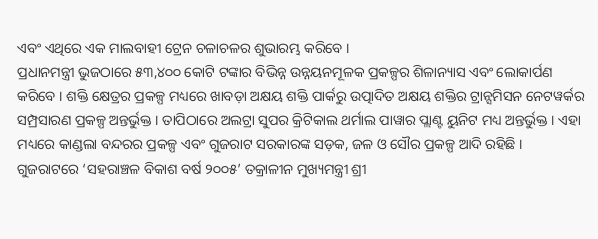ଏବଂ ଏଥିରେ ଏକ ମାଲବାହୀ ଟ୍ରେନ ଚଳାଚଳର ଶୁଭାରମ୍ଭ କରିବେ ।
ପ୍ରଧାନମନ୍ତ୍ରୀ ଭୁଜଠାରେ ୫୩,୪୦୦ କୋଟି ଟଙ୍କାର ବିଭିନ୍ନ ଉନ୍ନୟନମୂଳକ ପ୍ରକଳ୍ପର ଶିଳାନ୍ୟାସ ଏବଂ ଲୋକାର୍ପଣ କରିବେ । ଶକ୍ତି କ୍ଷେତ୍ରର ପ୍ରକଳ୍ପ ମଧ୍ୟରେ ଖାବଡ଼ା ଅକ୍ଷୟ ଶକ୍ତି ପାର୍କରୁ ଉତ୍ପାଦିତ ଅକ୍ଷୟ ଶକ୍ତିର ଟ୍ରାନ୍ସମିସନ ନେଟୱର୍କର ସମ୍ପ୍ରସାରଣ ପ୍ରକଳ୍ପ ଅନ୍ତର୍ଭୁକ୍ତ । ତାପିଠାରେ ଅଲଟ୍ରା ସୁପର କ୍ରିଟିକାଲ ଥର୍ମାଲ ପାୱାର ପ୍ଲାଣ୍ଟ ୟୁନିଟ ମଧ୍ୟ ଅନ୍ତର୍ଭୁକ୍ତ । ଏହା ମଧ୍ୟରେ କାଣ୍ଡଲା ବନ୍ଦରର ପ୍ରକଳ୍ପ ଏବଂ ଗୁଜରାଟ ସରକାରଙ୍କ ସଡ଼କ, ଜଳ ଓ ସୌର ପ୍ରକଳ୍ପ ଆଦି ରହିଛି ।
ଗୁଜରାଟରେ ‘ସହରାଞ୍ଚଳ ବିକାଶ ବର୍ଷ ୨୦୦୫’ ତକ୍ରାଳୀନ ମୁଖ୍ୟମନ୍ତ୍ରୀ ଶ୍ରୀ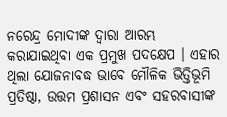ନରେନ୍ଦ୍ର ମୋଦୀଙ୍କ ଦ୍ୱାରା ଆରମ୍ଭ କରାଯାଇଥିବା ଏକ ପ୍ରମୁଖ ପଦକ୍ଷେପ । ଏହାର ଥିଲା ଯୋଜନାବଦ୍ଧ ଭାବେ ମୌଳିକ ଭିତ୍ତିଭୂମି ପ୍ରତିଷ୍ଠା, ଉତ୍ତମ ପ୍ରଶାସନ ଏବଂ ସହରବାସୀଙ୍କ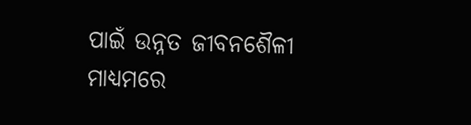ପାଇଁ ଉନ୍ନତ ଜୀବନଶୈଳୀ ମାଧ୍ୟମରେ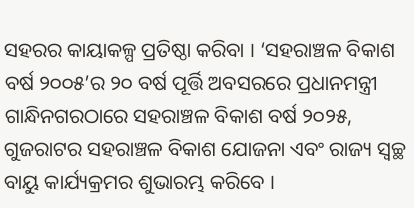ସହରର କାୟାକଳ୍ପ ପ୍ରତିଷ୍ଠା କରିବା । ‘ସହରାଞ୍ଚଳ ବିକାଶ ବର୍ଷ ୨୦୦୫’ର ୨୦ ବର୍ଷ ପୂର୍ତ୍ତି ଅବସରରେ ପ୍ରଧାନମନ୍ତ୍ରୀ ଗାନ୍ଧିନଗରଠାରେ ସହରାଞ୍ଚଳ ବିକାଶ ବର୍ଷ ୨୦୨୫, ଗୁଜରାଟର ସହରାଞ୍ଚଳ ବିକାଶ ଯୋଜନା ଏବଂ ରାଜ୍ୟ ସ୍ୱଚ୍ଛ ବାୟୁ କାର୍ଯ୍ୟକ୍ରମର ଶୁଭାରମ୍ଭ କରିବେ ।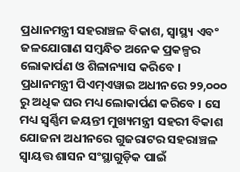ପ୍ରଧାନମନ୍ତ୍ରୀ ସହରାଞ୍ଚଳ ବିକାଶ, ସ୍ୱାସ୍ଥ୍ୟ ଏବଂ ଜଳଯୋଗାଣ ସମ୍ବନ୍ଧିତ ଅନେକ ପ୍ରକଳ୍ପର ଲୋକାର୍ପଣ ଓ ଶିଳାନ୍ୟାସ କରିବେ । ପ୍ରଧାନମନ୍ତ୍ରୀ ପିଏମ୍ଏୱାଇ ଅଧୀନରେ ୨୨,୦୦୦ ରୁ ଅଧିକ ଘର ମଧ୍ୟ ଲୋକାର୍ପଣ କରିବେ । ସେ ମଧ୍ୟ ସ୍ୱର୍ଣ୍ଣିମ ଜୟନ୍ତୀ ମୁଖ୍ୟମନ୍ତ୍ରୀ ସହରୀ ବିକାଶ ଯୋଜନା ଅଧୀନରେ ଗୁଜରାଟର ସହରାଞ୍ଚଳ ସ୍ୱାୟତ୍ତ ଶାସନ ସଂସ୍ଥାଗୁଡ଼ିକ ପାଇଁ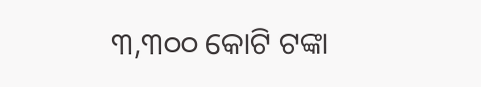୩,୩୦୦ କୋଟି ଟଙ୍କା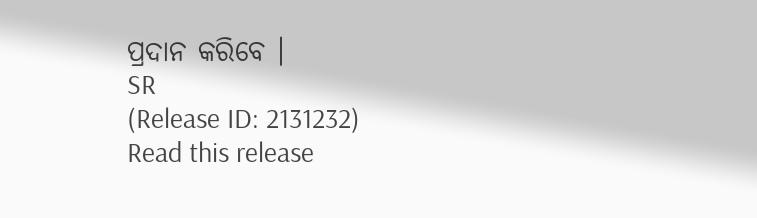ପ୍ରଦାନ କରିବେ ।
SR
(Release ID: 2131232)
Read this release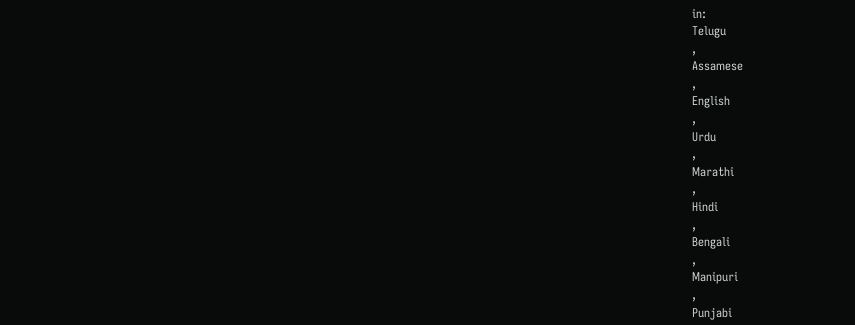in:
Telugu
,
Assamese
,
English
,
Urdu
,
Marathi
,
Hindi
,
Bengali
,
Manipuri
,
Punjabi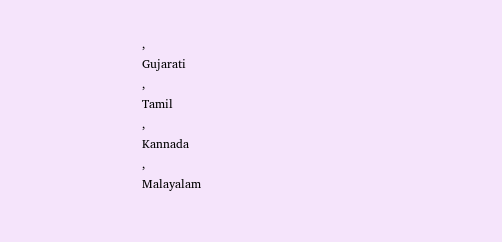,
Gujarati
,
Tamil
,
Kannada
,
Malayalam